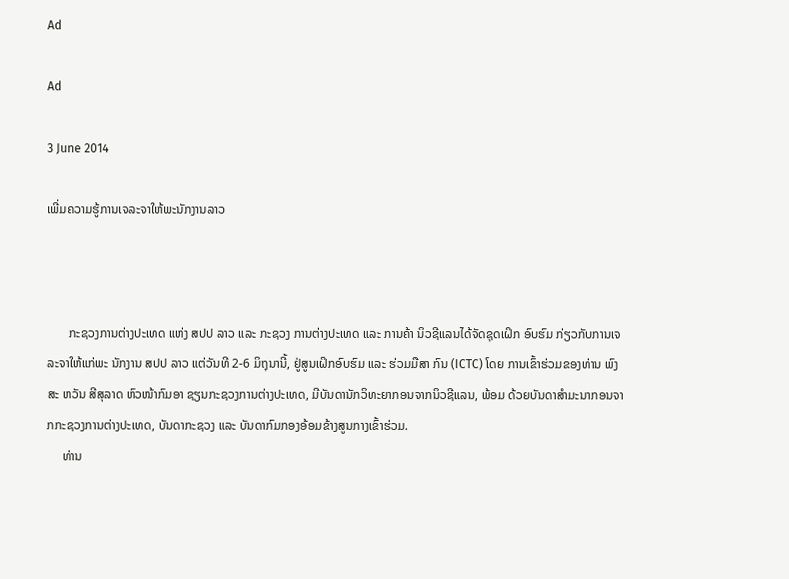Ad

Ad

3 June 2014

ເພີ່ມຄວາມຮູ້ການເຈລະຈາໃຫ້ພະນັກງານລາວ



       ກະຊວງການຕ່າງປະເທດ ແຫ່ງ ສປປ ລາວ ແລະ ກະຊວງ ການຕ່າງປະເທດ ແລະ ການຄ້າ ນິວຊີແລນໄດ້ຈັດຊຸດເຝິກ ອົບຮົມ ກ່ຽວກັບການເຈລະຈາໃຫ້ແກ່ພະ ນັກງານ ສປປ ລາວ ແຕ່ວັນທີ 2-6 ມິຖຸນານີ້, ຢູ່ສູນເຝິກອົບຮົມ ແລະ ຮ່ວມມືສາ ກົນ (ICTC) ໂດຍ ການເຂົ້າຮ່ວມຂອງທ່ານ ພົງສະ ຫວັນ ສີສຸລາດ ຫົວໜ້າກົມອາ ຊຽນກະຊວງການຕ່າງປະເທດ, ມີບັນດານັກວິທະຍາກອນຈາກນິວຊີແລນ, ພ້ອມ ດ້ວຍບັນດາສຳມະນາກອນຈາກກະຊວງການຕ່າງປະເທດ, ບັນດາກະຊວງ ແລະ ບັນດາກົມກອງອ້ອມຂ້າງສູນກາງເຂົ້າຮ່ວມ.
     ທ່ານ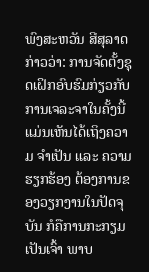ພົງສະຫວັນ ສີສຸລາດ ກ່າວວ່າ: ການຈັດຕັ້ງຊຸດເຝິກອົບຮົມກ່ຽວກັບ ການເຈລະຈາໃນຄັ້ງນີ້ແມ່ນເຫັນໄດ້ເຖິງຄວາມ ຈຳເປັນ ແລະ ຄວາມຮຽກຮ້ອງ ຕ້ອງການຂອງວຽກງານໃນປັດຈຸບັນ ກໍຄືການກະກຽມເປັນເຈົ້າ ພາບ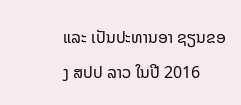ແລະ ເປັນປະທານອາ ຊຽນຂອງ ສປປ ລາວ ໃນປີ 2016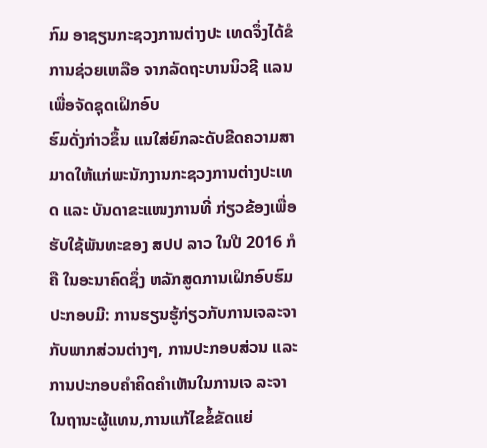ກົມ ອາຊຽນກະຊວງການຕ່າງປະ ເທດຈຶ່ງໄດ້ຂໍການຊ່ວຍເຫລືອ ຈາກລັດຖະບານນິວຊີ ແລນເພື່ອຈັດຊຸດເຝິກອົບ
ຮົມດັ່ງກ່າວຂຶ້ນ ແນໃສ່ຍົກລະດັບຂີດຄວາມສາ ມາດໃຫ້ແກ່ພະນັກງານກະຊວງການຕ່າງປະເທດ ແລະ ບັນດາຂະແໜງການທີ່ ກ່ຽວຂ້ອງເພື່ອຮັບໃຊ້ພັນທະຂອງ ສປປ ລາວ ໃນປີ 2016 ກໍຄື ໃນອະນາຄົດຊຶ່ງ ຫລັກສູດການເຝິກອົບຮົມປະກອບມີ: ການຮຽນຮູ້ກ່ຽວກັບການເຈລະຈາກັບພາກສ່ວນຕ່າງໆ, ການປະກອບສ່ວນ ແລະ ການປະກອບຄຳຄິດຄຳເຫັນໃນການເຈ ລະຈາໃນຖານະຜູ້ແທນ,ການແກ້ໄຂຂໍ້ຂັດແຍ່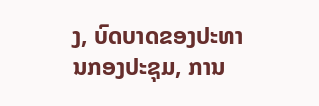ງ, ບົດບາດຂອງປະທານກອງປະຊຸມ, ການ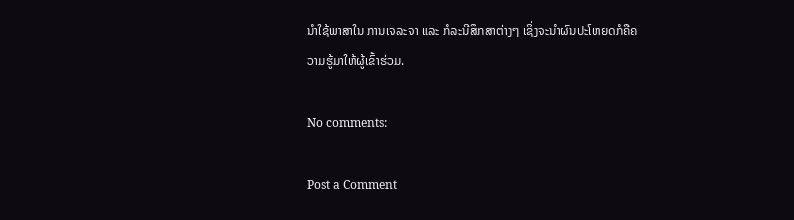ນຳໃຊ້ພາສາໃນ ການເຈລະຈາ ແລະ ກໍລະນີສຶກສາຕ່າງໆ ເຊິ່ງຈະນຳຜົນປະໂຫຍດກໍຄືຄວາມຮູ້ມາໃຫ້ຜູ້ເຂົ້າຮ່ວມ.

No comments:

Post a Comment